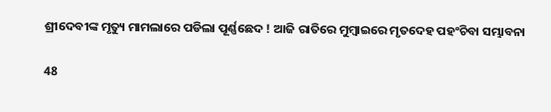ଶ୍ରୀଦେବୀଙ୍କ ମୃତ୍ୟୁ ମାମଲାରେ ପଡିଲା ପୂର୍ଣ୍ଣଛେଦ ! ଆଜି ରାତିରେ ମୁମ୍ବାଇରେ ମୃତଦେହ ପହଂଚିବା ସମ୍ଭାବନା

48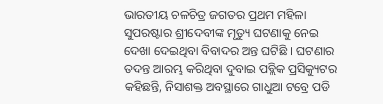ଭାରତୀୟ ଚଳଚିତ୍ର ଜଗତର ପ୍ରଥମ ମହିଳା ସୁପରଷ୍ଟାର ଶ୍ରୀଦେବୀଙ୍କ ମୃତ୍ୟୁ ଘଟଣାକୁ ନେଇ ଦେଖା ଦେଇଥିବା ବିବାଦର ଅନ୍ତ ଘଟିଛି । ଘଟଣାର ତଦନ୍ତ ଆରମ୍ଭ କରିଥିବା ଦୁବାଇ ପବ୍ଲିକ ପ୍ରସିକ୍ୟୁଟର କହିଛନ୍ତି, ନିସାଶକ୍ତ ଅବସ୍ଥାରେ ଗାଧୁଆ ଟବ୍ରେ ପଡି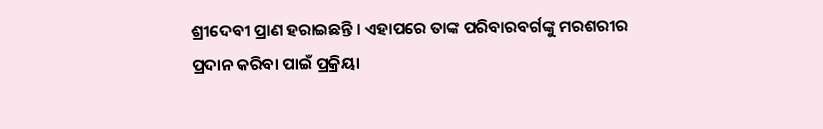ଶ୍ରୀଦେବୀ ପ୍ରାଣ ହରାଇଛନ୍ତି । ଏହାପରେ ତାଙ୍କ ପରିବାରବର୍ଗଙ୍କୁ ମରଶରୀର ପ୍ରଦାନ କରିବା ପାଇଁ ପ୍ରକ୍ରିୟା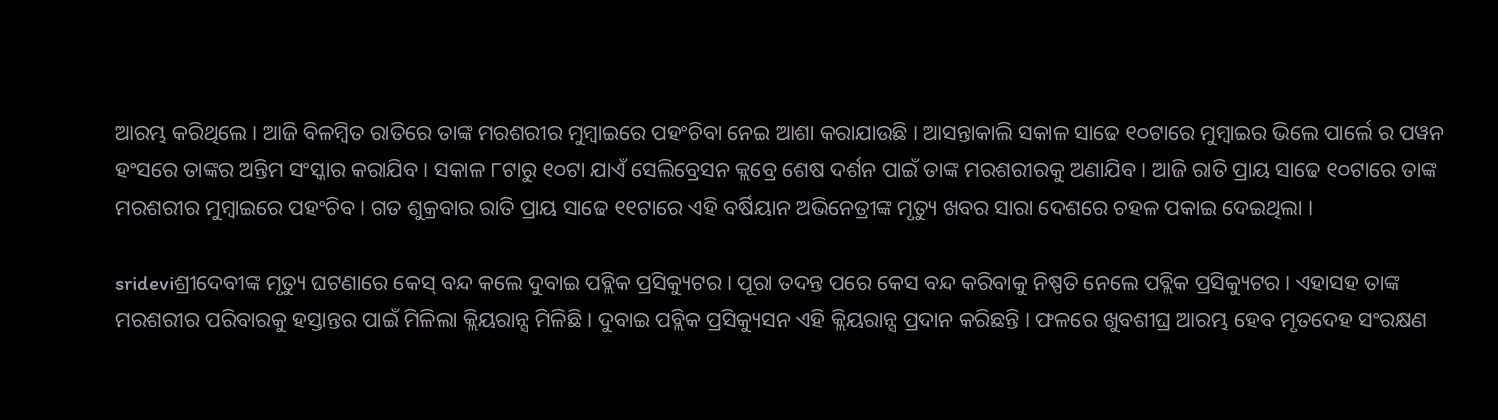ଆରମ୍ଭ କରିଥିଲେ । ଆଜି ବିଳମ୍ବିତ ରାତିରେ ତାଙ୍କ ମରଶରୀର ମୁମ୍ବାଇରେ ପହଂଚିବା ନେଇ ଆଶା କରାଯାଉଛି । ଆସନ୍ତାକାଲି ସକାଳ ସାଢେ ୧୦ଟାରେ ମୁମ୍ବାଇର ଭିଲେ ପାର୍ଲେ ର ପୱନ ହଂସରେ ତାଙ୍କର ଅନ୍ତିମ ସଂସ୍କାର କରାଯିବ । ସକାଳ ୮ଟାରୁ ୧୦ଟା ଯାଏଁ ସେଲିବ୍ରେସନ କ୍ଲବ୍ରେ ଶେଷ ଦର୍ଶନ ପାଇଁ ତାଙ୍କ ମରଶରୀରକୁ ଅଣାଯିବ । ଆଜି ରାତି ପ୍ରାୟ ସାଢେ ୧୦ଟାରେ ତାଙ୍କ ମରଶରୀର ମୁମ୍ବାଇରେ ପହଂଚିବ । ଗତ ଶୁକ୍ରବାର ରାତି ପ୍ରାୟ ସାଢେ ୧୧ଟାରେ ଏହି ବର୍ଷିୟାନ ଅଭିନେତ୍ରୀଙ୍କ ମୃତ୍ୟୁ ଖବର ସାରା ଦେଶରେ ଚହଳ ପକାଇ ଦେଇଥିଲା ।

srideviଶ୍ରୀଦେବୀଙ୍କ ମୃତ୍ୟୁ ଘଟଣାରେ କେସ୍ ବନ୍ଦ କଲେ ଦୁବାଇ ପବ୍ଲିକ ପ୍ରସିକ୍ୟୁଟର । ପୂରା ତଦନ୍ତ ପରେ କେସ ବନ୍ଦ କରିବାକୁ ନିଷ୍ପତି ନେଲେ ପବ୍ଲିକ ପ୍ରସିକ୍ୟୁଟର । ଏହାସହ ତାଙ୍କ ମରଶରୀର ପରିବାରକୁ ହସ୍ତାନ୍ତର ପାଇଁ ମିଳିଲା କ୍ଲିୟରାନ୍ସ ମିଳିଛି । ଦୁବାଇ ପବ୍ଲିକ ପ୍ରସିକ୍ୟୁସନ ଏହି କ୍ଲିୟରାନ୍ସ ପ୍ରଦାନ କରିଛନ୍ତି । ଫଳରେ ଖୁବଶୀଘ୍ର ଆରମ୍ଭ ହେବ ମୃତଦେହ ସଂରକ୍ଷଣ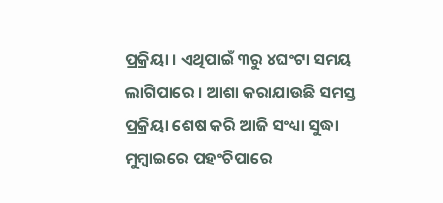ପ୍ରକ୍ରିୟା । ଏଥିପାଇଁ ୩ରୁ ୪ଘଂଟା ସମୟ ଲାଗିପାରେ । ଆଶା କରାଯାଉଛି ସମସ୍ତ ପ୍ରକ୍ରିୟା ଶେଷ କରି ଆଜି ସଂଧ୍ୟା ସୁଦ୍ଧା ମୁମ୍ବାଇରେ ପହଂଚିପାରେ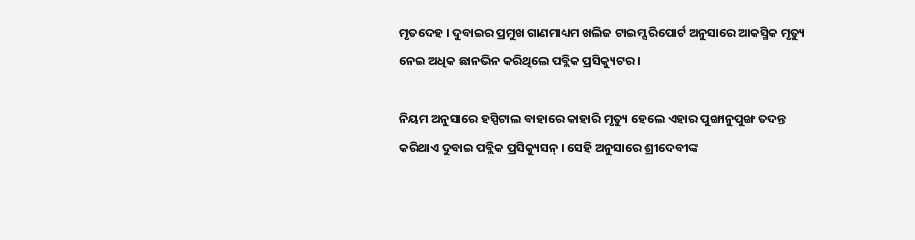ମୃତଦେହ । ଦୁବାଇର ପ୍ରମୁଖ ଗାଣମାଧ୍ୟମ ଖଲିଜ ଟାଇମ୍ସ ରିପୋର୍ଟ ଅନୁସାରେ ଆକସ୍ମିକ ମୃତ୍ୟୁ ନେଇ ଅଧିକ ଛାନଭିନ କରିଥିଲେ ପବ୍ଲିକ ପ୍ରସିକ୍ୟୁଟର ।

ନିୟମ ଅନୁସାରେ ହସ୍ପିଟାଲ ବାହାରେ କାହାରି ମୃତ୍ୟୁ ହେଲେ ଏହାର ପୁଙ୍ଖାନୁପୁଙ୍ଖ ତଦନ୍ତ କରିଥାଏ ଦୁବାଇ ପବ୍ଲିକ ପ୍ରସିକ୍ୟୁସନ୍ । ସେହି ଅନୁସାରେ ଶ୍ରୀଦେବୀଙ୍କ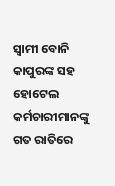ସ୍ୱାମୀ ବୋନି କାପୁରଙ୍କ ସହ ହୋଟେଲ କର୍ମଚାରୀମାନଙ୍କୁ ଗତ ରାତିରେ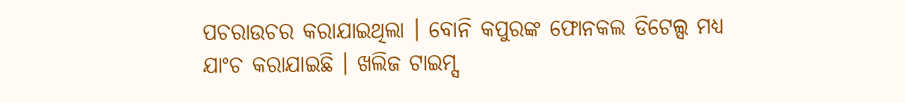ପଚରାଉଚର କରାଯାଇଥିଲା । ବୋନି କପୁରଙ୍କ ଫୋନକଲ ଡିଟେଲ୍ସ ମଧ୍ୟ ଯାଂଚ କରାଯାଇଛି । ଖଲିଜ ଟାଇମ୍ସ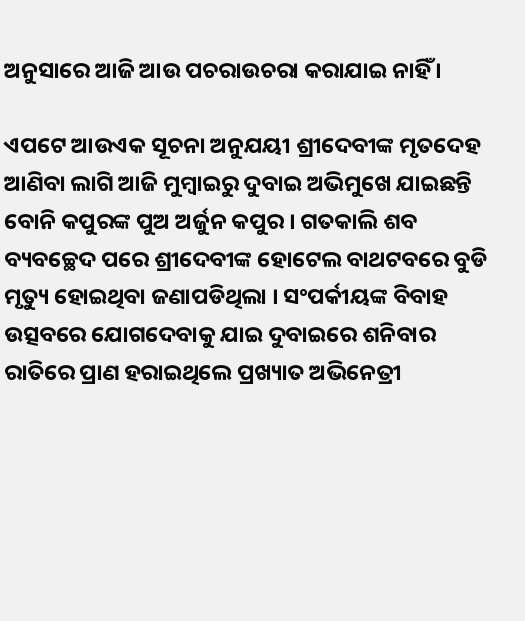ଅନୁସାରେ ଆଜି ଆଉ ପଚରାଉଚରା କରାଯାଇ ନାହିଁ ।

ଏପଟେ ଆଉଏକ ସୂଚନା ଅନୁଯୟୀ ଶ୍ରୀଦେବୀଙ୍କ ମୃତଦେହ ଆଣିବା ଲାଗି ଆଜି ମୁମ୍ବାଇରୁ ଦୁବାଇ ଅଭିମୁଖେ ଯାଇଛନ୍ତି ବୋନି କପୁରଙ୍କ ପୁଅ ଅର୍ଜୁନ କପୁର । ଗତକାଲି ଶବ ବ୍ୟବଚ୍ଛେଦ ପରେ ଶ୍ରୀଦେବୀଙ୍କ ହୋଟେଲ ବାଥଟବରେ ବୁଡି ମୃତ୍ୟୁ ହୋଇଥିବା ଜଣାପଡିଥିଲା । ସଂପର୍କୀୟଙ୍କ ବିବାହ ଉତ୍ସବରେ ଯୋଗଦେବାକୁ ଯାଇ ଦୁବାଇରେ ଶନିବାର ରାତିରେ ପ୍ରାଣ ହରାଇଥିଲେ ପ୍ରଖ୍ୟାତ ଅଭିନେତ୍ରୀ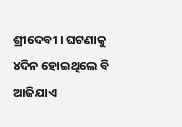ଶ୍ରୀଦେବୀ । ଘଟଣାକୁ ୪ଦିନ ହୋଇଥିଲେ ବି ଆଜିଯାଏ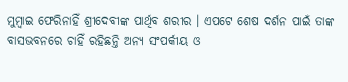ମୁମ୍ବାଇ ଫେରିନାହିଁ ଶ୍ରୀଦେବୀଙ୍କ ପାର୍ଥିବ ଶରୀର । ଏପଟେ ଶେଷ ଦର୍ଶନ ପାଇଁ ତାଙ୍କ ବାସଭବନରେ ଚାହିଁ ରହିଛନ୍ତି ଅନ୍ୟ ସଂପର୍କୀୟ ଓ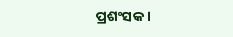ପ୍ରଶଂସକ ।